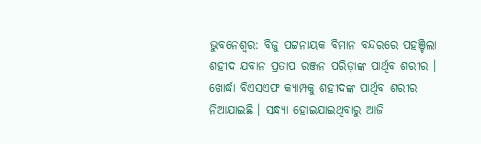ଭୁବନେଶ୍ବର: ବିଜୁ ପଟ୍ଟନାୟକ ବିମାନ ବନ୍ଦରରେ ପହଞ୍ଚିଲା ଶହୀଦ ଯବାନ ପ୍ରତାପ ରଞ୍ଜନ ପରିଡ଼ାଙ୍କ ପାର୍ଥିବ ଶରୀର । ଖୋର୍ଦ୍ଧା ବିଏସଏଫ କ୍ୟାମ୍ପକୁ ଶହୀଦଙ୍କ ପାର୍ଥିବ ଶରୀର ନିଆଯାଇଛି । ସନ୍ଧ୍ୟା ହୋଇଯାଇଥିବାରୁ ଆଜି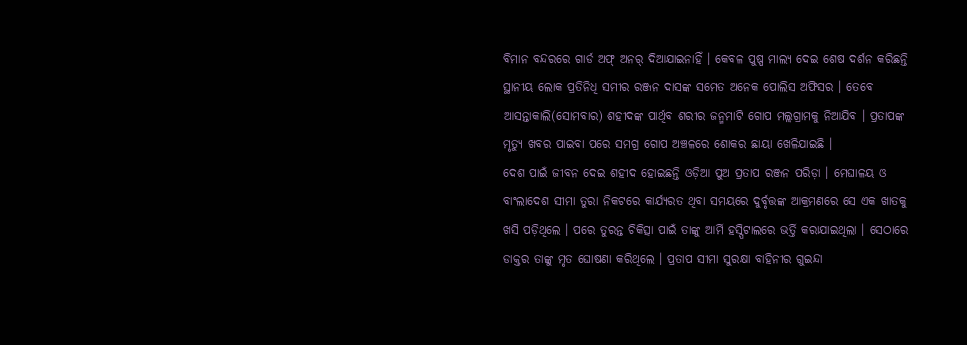ବିମାନ ବନ୍ଦରରେ ଗାର୍ଡ ଅଫ୍ ଅନର୍ ଦିଆଯାଇନାହିଁ । କେବଳ ପୁଷ୍ପ ମାଲ୍ୟ ଦେଇ ଶେଷ ଦର୍ଶନ କରିଛନ୍ତି ସ୍ଥାନୀୟ ଲୋକ ପ୍ରତିନିଧି ସମୀର ରଞ୍ଜନ ଦାସଙ୍କ ସମେତ ଅନେକ ପୋଲିସ ଅଫିସର । ତେବେ ଆସନ୍ତାକାଲି(ସୋମବାର) ଶହୀଦଙ୍କ ପାର୍ଥିବ ଶରୀର ଜନ୍ମମାଟି ଗୋପ ମଲ୍ଲଗ୍ରାମକୁ ନିଆଯିବ । ପ୍ରତାପଙ୍କ ମୃତ୍ୟୁ ଖବର ପାଇବା ପରେ ସମଗ୍ର ଗୋପ ଅଞ୍ଚଳରେ ଶୋକର ଛାୟା ଖେଳିଯାଇଛି ।
ଦେଶ ପାଇଁ ଜୀବନ ଦେଇ ଶହୀଦ ହୋଇଛନ୍ତି ଓଡ଼ିଆ ପୁଅ ପ୍ରତାପ ରଞ୍ଜନ ପରିଡ଼ା । ମେଘାଳୟ ଓ ବାଂଲାଦେଶ ସୀମା ତୁରା ନିକଟରେ କାର୍ଯ୍ୟରତ ଥିବା ସମୟରେ ଦୁର୍ବୃତ୍ତଙ୍କ ଆକ୍ରମଣରେ ସେ ଏକ ଖାତକୁ ଖସି ପଡ଼ିଥିଲେ । ପରେ ତୁରନ୍ତ ଚିକିତ୍ସା ପାଇଁ ତାଙ୍କୁ ଆର୍ମି ହସ୍ପିଟାଲରେ ଭର୍ତ୍ତି କରାଯାଇଥିଲା । ସେଠାରେ ଡାକ୍ତର ତାଙ୍କୁ ମୃତ ଘୋଷଣା କରିଥିଲେ । ପ୍ରତାପ ସୀମା ସୁରକ୍ଷା ବାହିନୀର ଗୁଇନ୍ଦା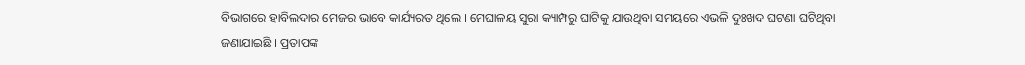ବିଭାଗରେ ହାବିଲଦାର ମେଜର ଭାବେ କାର୍ଯ୍ୟରତ ଥିଲେ । ମେଘାଳୟ ସୁରା କ୍ୟାମ୍ପରୁ ଘାଟିକୁ ଯାଉଥିବା ସମୟରେ ଏଭଳି ଦୁଃଖଦ ଘଟଣା ଘଟିଥିବା ଜଣାଯାଇଛି । ପ୍ରତାପଙ୍କ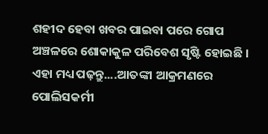ଶହୀଦ ହେବା ଖବର ପାଇବା ପରେ ଗୋପ ଅଞ୍ଚଳରେ ଶୋକାକୁଳ ପରିବେଶ ସୃଷ୍ଟି ହୋଇଛି ।
ଏହା ମଧ୍ୟ ପଢ଼ନ୍ତୁ....ଆତଙ୍କୀ ଆକ୍ରମଣରେ ପୋଲିସକର୍ମୀ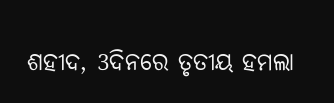ଶହୀଦ, 3ଦିନରେ ତୃତୀୟ ହମଲା